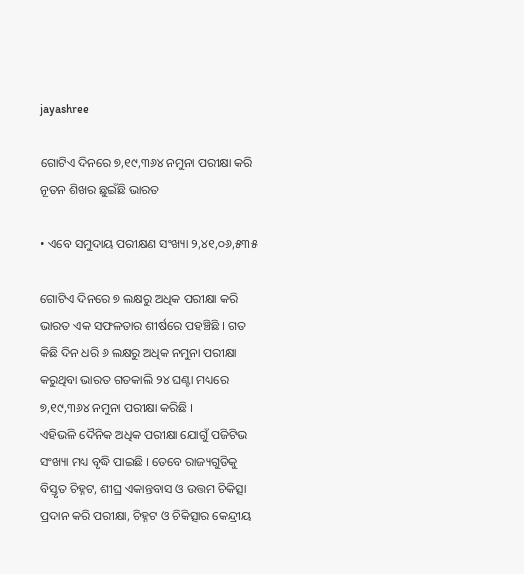jayashree

ଗୋଟିଏ ଦିନରେ ୭,୧୯,୩୬୪ ନମୁନା ପରୀକ୍ଷା କରି ନୂତନ ଶିଖର ଛୁଇଁଛି ଭାରତ

• ଏବେ ସମୁଦାୟ ପରୀକ୍ଷଣ ସଂଖ୍ୟା ୨,୪୧,୦୬,୫୩୫

ଗୋଟିଏ ଦିନରେ ୭ ଲକ୍ଷରୁ ଅଧିକ ପରୀକ୍ଷା କରି ଭାରତ ଏକ ସଫଳତାର ଶୀର୍ଷରେ ପହଞ୍ଚିଛି । ଗତ କିଛି ଦିନ ଧରି ୬ ଲକ୍ଷରୁ ଅଧିକ ନମୁନା ପରୀକ୍ଷା କରୁଥିବା ଭାରତ ଗତକାଲି ୨୪ ଘଣ୍ଟା ମଧ୍ୟରେ ୭,୧୯,୩୬୪ ନମୁନା ପରୀକ୍ଷା କରିଛି ।
ଏହିଭଳି ଦୈନିକ ଅଧିକ ପରୀକ୍ଷା ଯୋଗୁଁ ପଜିଟିଭ ସଂଖ୍ୟା ମଧ୍ୟ ବୃଦ୍ଧି ପାଇଛି । ତେବେ ରାଜ୍ୟଗୁଡିକୁ ବିସ୍ତୃତ ଚିହ୍ନଟ, ଶୀଘ୍ର ଏକାନ୍ତବାସ ଓ ଉତ୍ତମ ଚିକିତ୍ସା ପ୍ରଦାନ କରି ପରୀକ୍ଷା, ଚିହ୍ନଟ ଓ ଚିକିତ୍ସାର କେନ୍ଦ୍ରୀୟ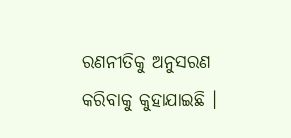ରଣନୀତିକୁ ଅନୁସରଣ କରିବାକୁ କୁହାଯାଇଛି ।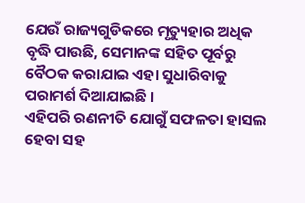ଯେଉଁ ରାଜ୍ୟଗୁଡିକରେ ମୃତ୍ୟୁହାର ଅଧିକ ବୃଦ୍ଧି ପାଉଛି, ସେମାନଙ୍କ ସହିତ ପୂର୍ବରୁ ବୈଠକ କରାଯାଇ ଏହା ସୁଧାରିବାକୁ ପରାମର୍ଶ ଦିଆଯାଇଛି ।
ଏହିପରି ରଣନୀତି ଯୋଗୁଁ ସଫଳତା ହାସଲ ହେବା ସହ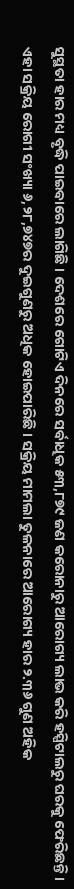ସୁସ୍ଥତା ହାର ମଧ୍ୟ ବୃଦ୍ଧି ପାଇବାରେ ଲାଗିଛି । ଦେଶରେ ଗୋଟିଏ ଦିନରେ ସର୍ବାଧିକ ୫୩,୮୭୯ ଜଣ କରୋନାରୁ ଆରୋଗ୍ୟ ଲାଭ କରି ହସ୍ପିଟାଲରୁ ଘରକୁ ଫେରିଛନ୍ତି । ଏହା ସକ୍ରିୟ ରୋଗୀ ସଂଖ୍ୟା ୬,୨୮,୭୪୭ର ଦୁଇଗୁଣରୁ ଅଧିକ ହୋଇପାରିଛି । ସକ୍ରିୟ ମାମଲା ତୁଳନାରେ ଆରୋଗ୍ୟ ହାର ୨.୩୬ ଗୁଣ ଅହିକ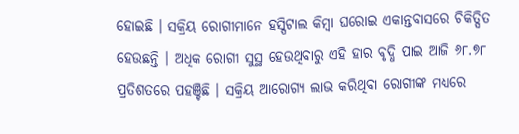ହୋଇଛି । ସକ୍ରିୟ ରୋଗୀମାନେ ହସ୍ପିଟାଲ କିମ୍ବା ଘରୋଇ ଏକାନ୍ତବାସରେ ଚିକିତ୍ସିତ ହେଉଛନ୍ତି । ଅଧିକ ରୋଗୀ ସୁସ୍ଥ ହେଉଥିବାରୁ ଏହି ହାର ବୃଦ୍ଧି ପାଇ ଆଜି ୬୮.୭୮ ପ୍ରତିଶତରେ ପହଞ୍ଚିଛି । ସକ୍ରିୟ ଆରୋଗ୍ୟ ଲାଭ କରିଥିବା ରୋଗୀଙ୍କ ମଧ୍ୟରେ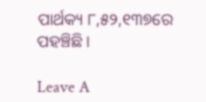ପାର୍ଥକ୍ୟ ୮,୫୨,୧୩୭ରେ ପହଞ୍ଚିଛି ।

Leave A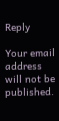Reply

Your email address will not be published.